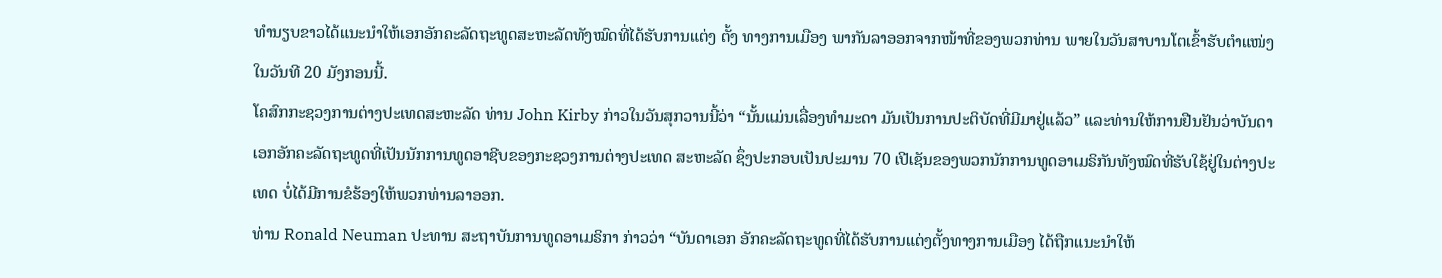ທຳນຽບຂາວໄດ້ແນະນຳໃຫ້ເອກອັກຄະລັດຖະທູດສະຫະລັດທັງໝົດທີ່ໄດ້ຮັບການແຕ່ງ ຕັ້ງ ທາງການເມືອງ ພາກັນລາອອກຈາກໜ້າທີ່ຂອງພວກທ່ານ ພາຍໃນວັນສາບານໂຕເຂົ້າຮັບຕຳແໜ່ງ ໃນວັນທີ 20 ມັງກອນນີ້.
ໂຄສົກກະຊວງການຕ່າງປະເທດສະຫະລັດ ທ່ານ John Kirby ກ່າວໃນວັນສຸກວານນີ້ວ່າ “ນັ້ນແມ່ນເລື່ອງທຳມະດາ ມັນເປັນການປະຕິບັດທີ່ມີມາຢູ່ແລ້ວ” ແລະທ່ານໃຫ້ການຢືນຢັນວ່າບັນດາເອກອັກຄະລັດຖະທູດທີ່ເປັນນັກການທູດອາຊີບຂອງກະຊວງການຕ່າງປະເທດ ສະຫະລັດ ຊຶ່ງປະກອບເປັນປະມານ 70 ເປີເຊັນຂອງພວກນັກການທູດອາເມຣິກັນທັງໝົດທີ່ຮັບໃຊ້ຢູ່ໃນຕ່າງປະເທດ ບໍ່ໄດ້ມີການຂໍຮ້ອງໃຫ້ພວກທ່ານລາອອກ.
ທ່ານ Ronald Neuman ປະທານ ສະຖາບັນການທູດອາເມຣິກາ ກ່າວວ່າ “ບັນດາເອກ ອັກຄະລັດຖະທູດທີ່ໄດ້ຮັບການແຕ່ງຕັ້ງທາງການເມືອງ ໄດ້ຖືກແນະນຳໃຫ້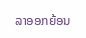ລາອອກຍ້ອນ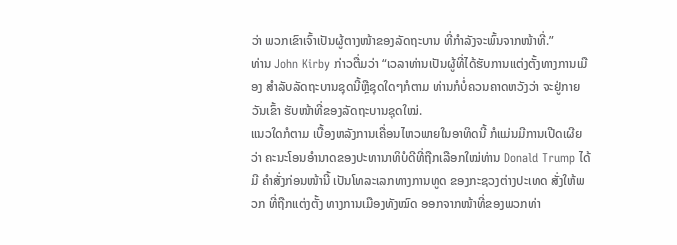ວ່າ ພວກເຂົາເຈົ້າເປັນຜູ້ຕາງໜ້າຂອງລັດຖະບານ ທີ່ກຳລັງຈະພົ້ນຈາກໜ້າທີ່.”
ທ່ານ John Kirby ກ່າວຕື່ມວ່າ “ເວລາທ່ານເປັນຜູ້ທີ່ໄດ້ຮັບການແຕ່ງຕັ້ງທາງການເມືອງ ສຳລັບລັດຖະບານຊຸດນີ້ຫຼືຊຸດໃດໆກໍຕາມ ທ່ານກໍບໍ່ຄວນຄາດຫວັງວ່າ ຈະຢູ່ກາຍວັນເຂົ້າ ຮັບໜ້າທີ່ຂອງລັດຖະບານຊຸດໃໝ່.
ແນວໃດກໍຕາມ ເບື້ອງຫລັງການເຄື່ອນໄຫວພາຍໃນອາທິດນີ້ ກໍແມ່ນມີການເປີດເຜີຍວ່າ ຄະນະໂອນອຳນາດຂອງປະທານາທິບໍດີທີ່ຖືກເລືອກໃໝ່ທ່ານ Donald Trump ໄດ້ມີ ຄຳສັ່ງກ່ອນໜ້ານີ້ ເປັນໂທລະເລກທາງການທູດ ຂອງກະຊວງຕ່າງປະເທດ ສັ່ງໃຫ້ພວກ ທີ່ຖືກແຕ່ງຕັ້ງ ທາງການເມືອງທັງໝົດ ອອກຈາກໜ້າທີ່ຂອງພວກທ່າ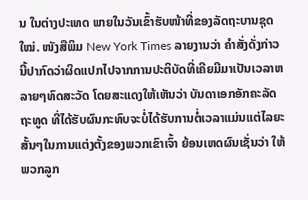ນ ໃນຕ່າງປະເທດ ພາຍໃນວັນເຂົ້າຮັບໜ້າທີ່ຂອງລັດຖະບານຊຸດໃໝ່. ໜັງສືພິມ New York Times ລາຍງານວ່າ ຄຳສັ່ງດັ່ງກ່າວນີ້ປາກົດວ່າຜິດແປກໄປຈາກການປະຕິບັດທີ່ເຄີຍມີມາເປັນເວລາຫລາຍໆທົດສະວັດ ໂດຍສະແດງໃຫ້ເຫັນວ່າ ບັນດາເອກອັກຄະລັດຖະທູດ ທີ່ໄດ້ຮັບຜົນກະທົບຈະບໍ່ໄດ້ຮັບການຕໍ່ເວລາແມ່ນແຕ່ໄລຍະສັ້ນໆໃນການແຕ່ງຕັ້ງຂອງພວກເຂົາເຈົ້າ ຍ້ອນເຫດຜົນເຊັ່ນວ່າ ໃຫ້ພວກລູກ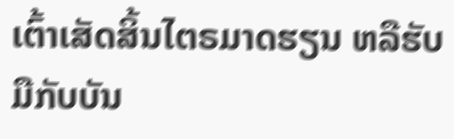ເຕົ້າເສັດສິ້ນໄຕຣມາດຮຽນ ຫລືຮັບມືກັບບັນ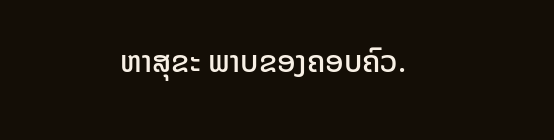ຫາສຸຂະ ພາບຂອງຄອບຄົວ.